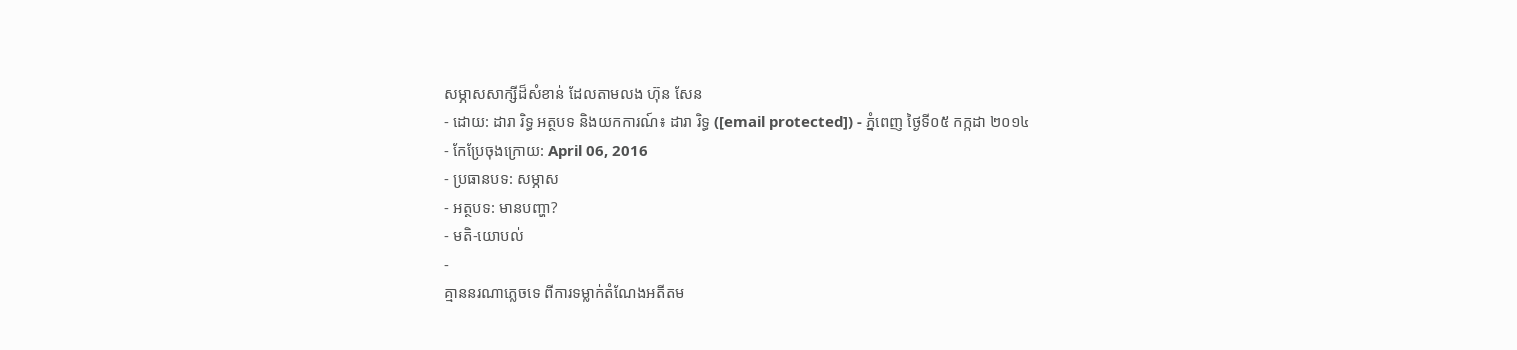សម្ភាសសាក្សីដ៏សំខាន់ ដែលតាមលង ហ៊ុន សែន
- ដោយ: ដារា រិទ្ធ អត្ថបទ និងយកការណ៍៖ ដារា រិទ្ធ ([email protected]) - ភ្នំពេញ ថ្ងៃទី០៥ កក្កដា ២០១៤
- កែប្រែចុងក្រោយ: April 06, 2016
- ប្រធានបទ: សម្ភាស
- អត្ថបទ: មានបញ្ហា?
- មតិ-យោបល់
-
គ្មាននរណាភ្លេចទេ ពីការទម្លាក់តំណែងអតីតម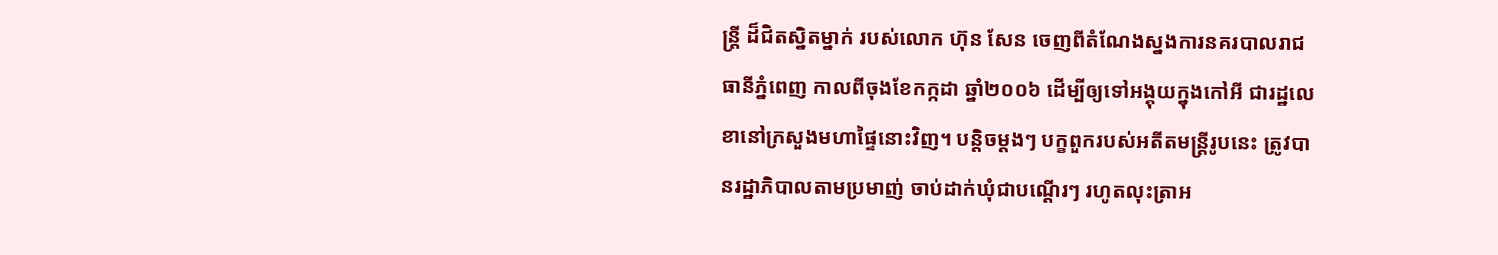ន្ត្រី ដ៏ជិតស្និតម្នាក់ របស់លោក ហ៊ុន សែន ចេញពីតំណែងស្នងការនគរបាលរាជធានីភ្នំពេញ កាលពីចុងខែកក្កដា ឆ្នាំ២០០៦ ដើម្បីឲ្យទៅអង្គុយក្នុងកៅអី ជារដ្ឋលេខានៅក្រសួងមហាផ្ទៃនោះវិញ។ បន្តិចម្ដងៗ បក្ខពួករបស់អតីតមន្ត្រីរូបនេះ ត្រូវបានរដ្ឋាភិបាលតាមប្រមាញ់ ចាប់ដាក់ឃុំជាបណ្ដើរៗ រហូតលុះត្រាអ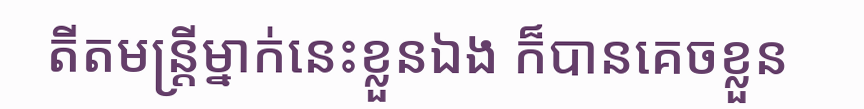តីតមន្ត្រីម្នាក់នេះខ្លួនឯង ក៏បានគេចខ្លួន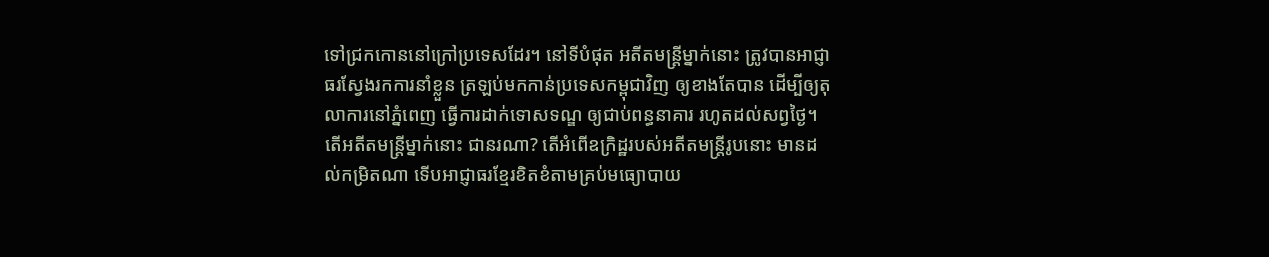ទៅជ្រកកោននៅក្រៅប្រទេសដែរ។ នៅទីបំផុត អតីតមន្ត្រីម្នាក់នោះ ត្រូវបានអាជ្ញាធរស្វែងរកការនាំខ្លួន ត្រឡប់មកកាន់ប្រទេសកម្ពុជាវិញ ឲ្យខាងតែបាន ដើម្បីឲ្យតុលាការនៅភ្នំពេញ ធ្វើការដាក់ទោសទណ្ឌ ឲ្យជាប់ពន្ធនាគារ រហូតដល់សព្វថ្ងៃ។
តើអតីតមន្ត្រីម្នាក់នោះ ជានរណា? តើអំពើឧក្រិដ្ឋរបស់អតីតមន្ត្រីរូបនោះ មានដល់កម្រិតណា ទើបអាជ្ញាធរខ្មែរខិតខំតាមគ្រប់មធ្យោបាយ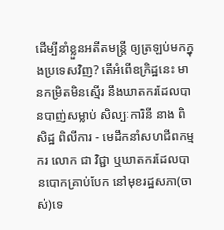ដើម្បីនាំខ្លួនអតីតមន្ត្រី ឲ្យត្រឡប់មកក្នុងប្រទេសវិញ? តើអំពើឧក្រិដ្ឋនេះ មានកម្រិតមិនស្មើរ នឹងឃាតករដែលបានបាញ់សម្លាប់ សិល្បៈការិនី នាង ពិសិដ្ឋ ពិលីការ - មេដឹកនាំសហជីពកម្មករ លោក ជា វិជ្ជា ឬឃាតករដែលបានបោកគ្រាប់បែក នៅមុខរដ្ឋសភា(ចាស់)ទេ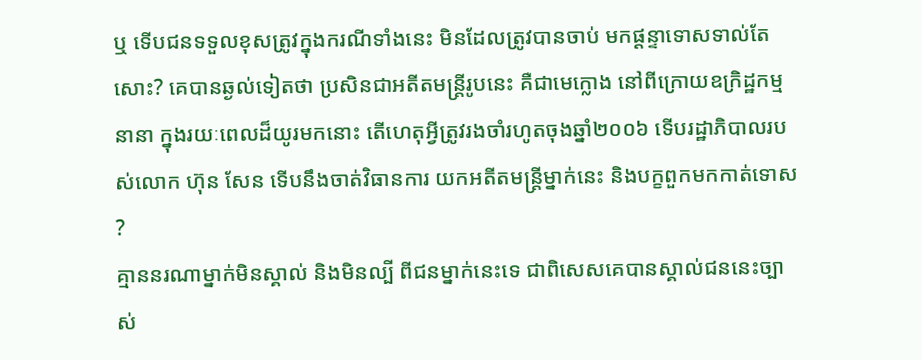ឬ ទើបជនទទួលខុសត្រូវក្នុងករណីទាំងនេះ មិនដែលត្រូវបានចាប់ មកផ្ដន្ទាទោសទាល់តែសោះ? គេបានឆ្ងល់ទៀតថា ប្រសិនជាអតីតមន្ត្រីរូបនេះ គឺជាមេក្លោង នៅពីក្រោយឧក្រិដ្ឋកម្មនានា ក្នុងរយៈពេលដ៏យូរមកនោះ តើហេតុអ្វីត្រូវរងចាំរហូតចុងឆ្នាំ២០០៦ ទើបរដ្ឋាភិបាលរបស់លោក ហ៊ុន សែន ទើបនឹងចាត់វិធានការ យកអតីតមន្ត្រីម្នាក់នេះ និងបក្ខពួកមកកាត់ទោស ?
គ្មាននរណាម្នាក់មិនស្គាល់ និងមិនល្បី ពីជនម្នាក់នេះទេ ជាពិសេសគេបានស្គាល់ជននេះច្បាស់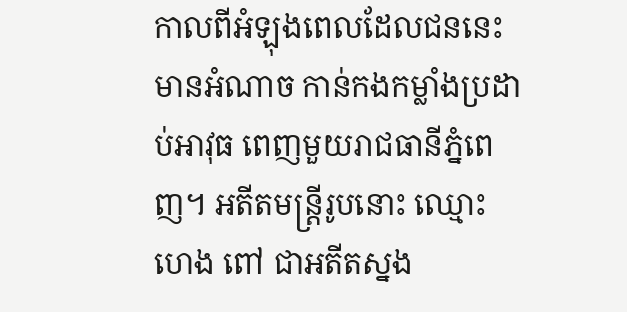កាលពីអំឡុងពេលដែលជននេះមានអំណាច កាន់កងកម្លាំងប្រដាប់អាវុធ ពេញមួយរាជធានីភ្នំពេញ។ អតីតមន្ត្រីរូបនោះ ឈ្មោះ ហេង ពៅ ជាអតីតស្នង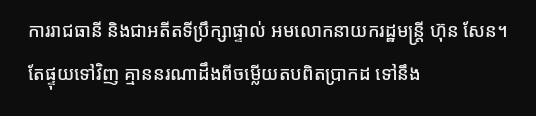ការរាជធានី និងជាអតីតទីប្រឹក្សាផ្ទាល់ អមលោកនាយករដ្ឋមន្ត្រី ហ៊ុន សែន។
តែផ្ទុយទៅវិញ គ្មាននរណាដឹងពីចម្លើយតបពិតប្រាកដ ទៅនឹង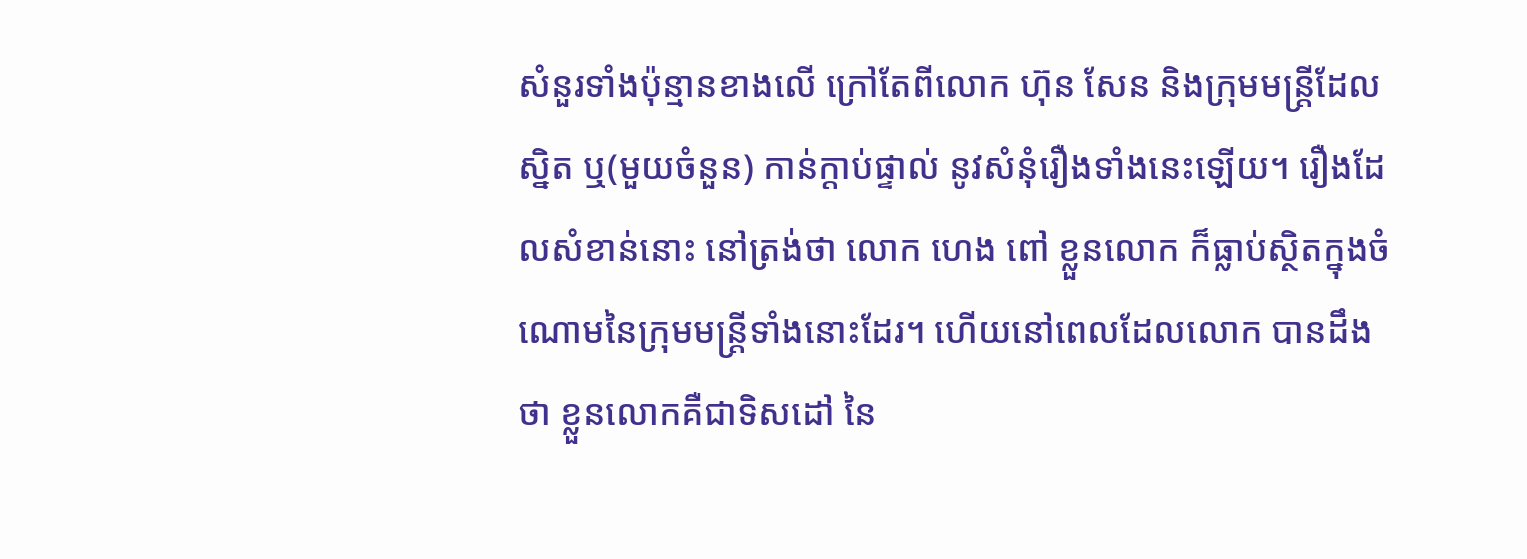សំនួរទាំងប៉ុន្មានខាងលើ ក្រៅតែពីលោក ហ៊ុន សែន និងក្រុមមន្ត្រីដែលស្និត ឬ(មួយចំនួន) កាន់ក្ដាប់ផ្ទាល់ នូវសំនុំរឿងទាំងនេះឡើយ។ រឿងដែលសំខាន់នោះ នៅត្រង់ថា លោក ហេង ពៅ ខ្លួនលោក ក៏ធ្លាប់ស្ថិតក្នុងចំណោមនៃក្រុមមន្ត្រីទាំងនោះដែរ។ ហើយនៅពេលដែលលោក បានដឹងថា ខ្លួនលោកគឺជាទិសដៅ នៃ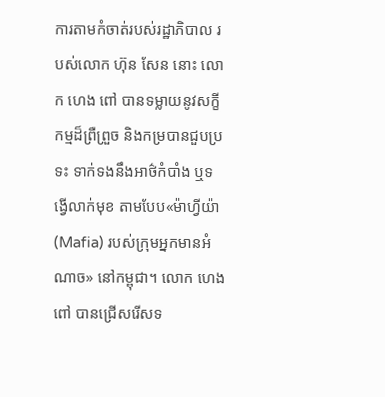ការតាមកំចាត់របស់រដ្ឋាភិបាល របស់លោក ហ៊ុន សែន នោះ លោក ហេង ពៅ បានទម្លាយនូវសក្ខីកម្មដ៏ព្រឺព្រួច និងកម្របានជួបប្រទះ ទាក់ទងនឹងអាថ៌កំបាំង ឬទង្វើលាក់មុខ តាមបែប«ម៉ាហ្វីយ៉ា (Mafia) របស់ក្រុមអ្នកមានអំណាច» នៅកម្ពុជា។ លោក ហេង ពៅ បានជ្រើសរើសទ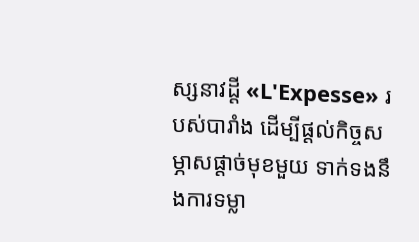ស្សនាវដ្ដី «L'Expesse» របស់បារាំង ដើម្បីផ្ដល់កិច្ចសម្ភាសផ្ដាច់មុខមួយ ទាក់ទងនឹងការទម្លា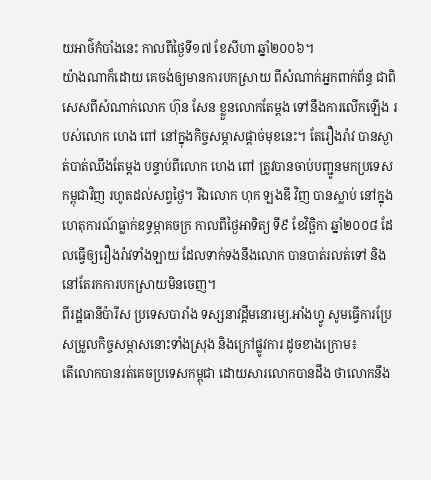យអាថ៌កំបាំងនេះ កាលពីថ្ងៃទី១៧ ខែសីហា ឆ្នាំ២០០៦។
យ៉ាងណាក៏ដោយ គេចង់ឲ្យមានការបកស្រាយ ពីសំណាក់អ្នកពាក់ព័ន្ធ ជាពិសេសពីសំណាក់លោក ហ៊ុន សែន ខ្លួនលោកតែម្ដង ទៅនឹងការលើកឡើង របស់លោក ហេង ពៅ នៅក្នុងកិច្ចសម្ភាសផ្ដាច់មុខនេះ។ តែរឿងរ៉ាវ បានស្ងាត់បាត់ឈឹងតែម្ដង បន្ទាប់ពីលោក ហេង ពៅ ត្រូវបានចាប់បញ្ជូនមកប្រទេសកម្ពុជាវិញ រហូតដល់សព្វថ្ងៃ។ រីឯលោក ហុក ឡងឌី វិញ បានស្លាប់ នៅក្នុងហេតុការណ៍ធ្លាក់ឧទ្ធម្ភាគចក្រ កាលពីថ្ងៃអាទិត្យ ទី៩ ខែវិច្ឆិកា ឆ្នាំ២០០៨ ដែលធ្វើឲ្យរឿងរ៉ាវទាំងឡាយ ដែលទាក់ទងនឹងលោក បានបាត់រលត់ទៅ និងនៅតែរកការបកស្រាយមិនចេញ។
ពីរដ្ឋធានីប៉ារីស ប្រទេសបារាំង ទស្សនាវដ្ដីមនោរម្យ.អាំងហ្វូ សូមធ្វើការប្រែសម្រួលកិច្ចសម្ភាសនោះទាំងស្រុង និងក្រៅផ្លូវការ ដូចខាងក្រោម៖
តើលោកបានរត់គេចប្រទេសកម្ពុជា ដោយសារលោកបានដឹង ថាលោកនឹង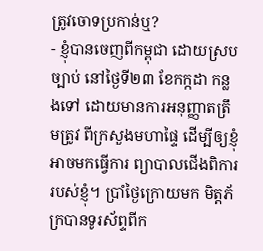ត្រូវចោទប្រកាន់ឬ?
- ខ្ញុំបានចេញពីកម្ពុជា ដោយស្របច្បាប់ នៅថ្ងៃទី២៣ ខែកក្កដា កន្លងទៅ ដោយមានការអនុញ្ញាតត្រឹមត្រូវ ពីក្រសួងមហាផ្ទៃ ដើម្បីឲ្យខ្ញុំអាចមកធ្វើការ ព្យាបាលជើងពិការរបស់ខ្ញុំ។ ប្រាំថ្ងៃក្រោយមក មិត្តភ័ក្របានទូរស័ព្ទពីក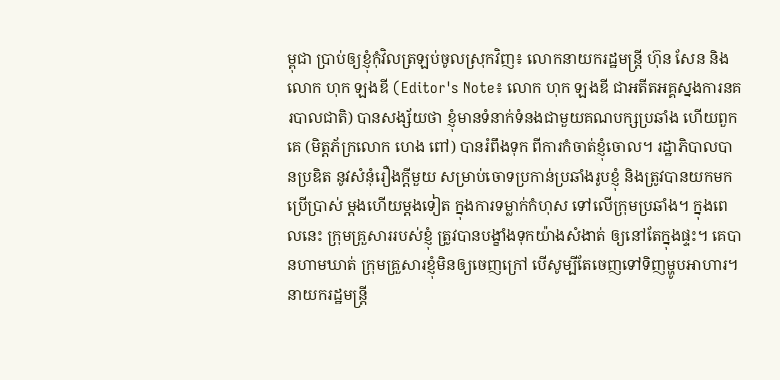ម្ពុជា ប្រាប់ឲ្យខ្ញុំកុំវិលត្រឡប់ចូលស្រុកវិញ៖ លោកនាយករដ្ឋមន្ត្រី ហ៊ុន សែន និងលោក ហុក ឡងឌី (Editor's Note៖ លោក ហុក ឡងឌី ជាអតីតអគ្គស្នងការនគរបាលជាតិ) បានសង្ស័យថា ខ្ញុំមានទំនាក់ទំនងជាមួយគណបក្សប្រឆាំង ហើយពួកគេ (មិត្តភ័ក្រលោក ហេង ពៅ) បានរំពឹងទុក ពីការកំចាត់ខ្ញុំចោល។ រដ្ឋាភិបាលបានប្រឌិត នូវសំនុំរឿងក្ដីមួយ សម្រាប់ចោទប្រកាន់ប្រឆាំងរូបខ្ញុំ និងត្រូវបានយកមកប្រើប្រាស់ ម្ដងហើយម្ដងទៀត ក្នុងការទម្លាក់កំហុស ទៅលើក្រុមប្រឆាំង។ ក្នុងពេលនេះ ក្រុមគ្រួសាររបស់ខ្ញុំ ត្រូវបានបង្ខាំងទុកយ៉ាងសំងាត់ ឲ្យនៅតែក្នុងផ្ទះ។ គេបានហាមឃាត់ ក្រុមគ្រួសារខ្ញុំមិនឲ្យចេញក្រៅ បើសូម្បីតែចេញទៅទិញម្ហូបអាហារ។ នាយករដ្ឋមន្ត្រី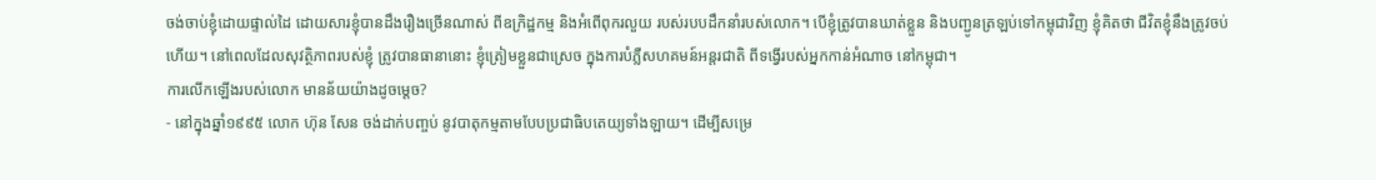ចង់ចាប់ខ្ញុំដោយផ្ទាល់ដៃ ដោយសារខ្ញុំបានដឹងរឿងច្រើនណាស់ ពីឧក្រិដ្ឋកម្ម និងអំពើពុករលួយ របស់របបដឹកនាំរបស់លោក។ បើខ្ញុំត្រូវបានឃាត់ខ្លួន និងបញ្ជូនត្រឡប់ទៅកម្ពុជាវិញ ខ្ញុំគិតថា ជីវិតខ្ញុំនឹងត្រូវចប់ហើយ។ នៅពេលដែលសុវត្ថិភាពរបស់ខ្ញុំ ត្រូវបានធានានោះ ខ្ញុំត្រៀមខ្លួនជាស្រេច ក្នុងការបំភ្លឺសហគមន៍អន្តរជាតិ ពីទង្វើរបស់អ្នកកាន់អំណាច នៅកម្ពុជា។
ការលើកឡើងរបស់លោក មានន័យយ៉ាងដូចម្ដេច?
- នៅក្នុងឆ្នាំ១៩៩៥ លោក ហ៊ុន សែន ចង់ដាក់បញ្ចប់ នូវបាតុកម្មតាមបែបប្រជាធិបតេយ្យទាំងឡាយ។ ដើម្បីសម្រេ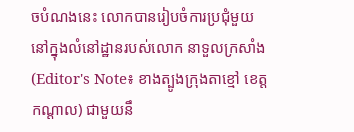ចបំណងនេះ លោកបានរៀបចំការប្រជុំមួយ នៅក្នុងលំនៅដ្ឋានរបស់លោក នាទួលក្រសាំង (Editor's Note៖ ខាងត្បូងក្រុងតាខ្មៅ ខេត្តកណ្ដាល) ជាមួយនឹ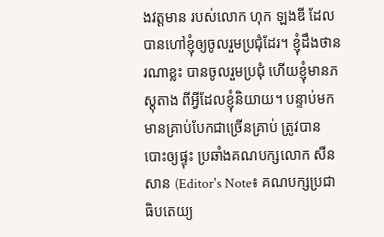ងវត្តមាន របស់លោក ហុក ឡងឌី ដែលបានហៅខ្ញុំឲ្យចូលរួមប្រជុំដែរ។ ខ្ញុំដឹងថានរណាខ្លះ បានចូលរួមប្រជុំ ហើយខ្ញុំមានភស្ដុតាង ពីអ្វីដែលខ្ញុំនិយាយ។ បន្ទាប់មក មានគ្រាប់បែកជាច្រើនគ្រាប់ ត្រូវបានបោះឲ្យផ្ទុះ ប្រឆាំងគណបក្សលោក សឺន សាន (Editor's Note៖ គណបក្សប្រជាធិបតេយ្យ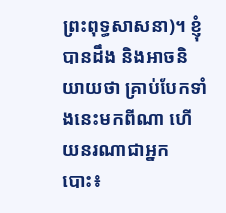ព្រះពុទ្ធសាសនា)។ ខ្ញុំបានដឹង និងអាចនិយាយថា គ្រាប់បែកទាំងនេះមកពីណា ហើយនរណាជាអ្នកបោះ៖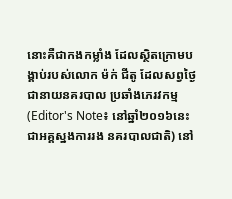នោះគឺជាកងកម្លាំង ដែលស្ថិតក្រោមបង្គាប់របស់លោក ម៉ក់ ជីតូ ដែលសព្វថ្ងៃជានាយនគរបាល ប្រឆាំងភេរវកម្ម (Editor's Note៖ នៅឆ្នាំ២០១៦នេះ ជាអគ្គស្នងការរង នគរបាលជាតិ) នៅ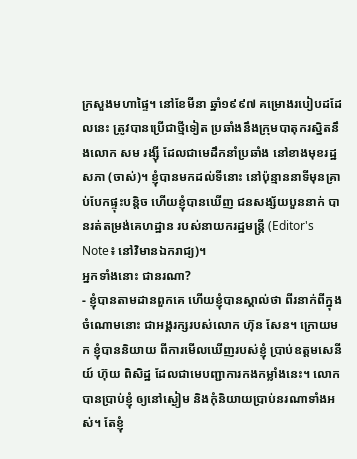ក្រសួងមហាផ្ទៃ។ នៅខែមីនា ឆ្នាំ១៩៩៧ គម្រោងរបៀបដដែលនេះ ត្រូវបានប្រើជាថ្មីទៀត ប្រឆាំងនឹងក្រុមបាតុករស្និតនឹងលោក សម រង្ស៊ី ដែលជាមេដឹកនាំប្រឆាំង នៅខាងមុខរដ្ឋសភា (ចាស់)។ ខ្ញុំបានមកដល់ទីនោះ នៅប៉ុន្មាននាទីមុនគ្រាប់បែកផ្ទុះបន្តិច ហើយខ្ញុំបានឃើញ ជនសង្ស័យបួននាក់ បានរត់តម្រង់គេហដ្ឋាន របស់នាយករដ្ឋមន្ត្រី (Editor's Note៖ នៅវិមានឯករាជ្យ)។
អ្នកទាំងនោះ ជានរណា?
- ខ្ញុំបានតាមដានពួកគេ ហើយខ្ញុំបានស្គាល់ថា ពីរនាក់ពីក្នុងចំណោមនោះ ជាអង្គរក្សរបស់លោក ហ៊ុន សែន។ ក្រោយមក ខ្ញុំបាននិយាយ ពីការមើលឃើញរបស់ខ្ញុំ ប្រាប់ឧត្តមសេនីយ៍ ហ៊ុយ ពិសិដ្ឋ ដែលជាមេបញ្ជាការកងកម្លាំងនេះ។ លោកបានប្រាប់ខ្ញុំ ឲ្យនៅស្ងៀម និងកុំនិយាយប្រាប់នរណាទាំងអស់។ តែខ្ញុំ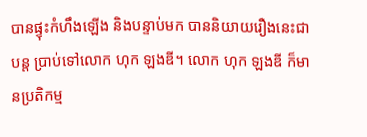បានផ្ទុះកំហឹងឡើង និងបន្ទាប់មក បាននិយាយរឿងនេះជាបន្ត ប្រាប់ទៅលោក ហុក ឡងឌី។ លោក ហុក ឡងឌី ក៏មានប្រតិកម្ម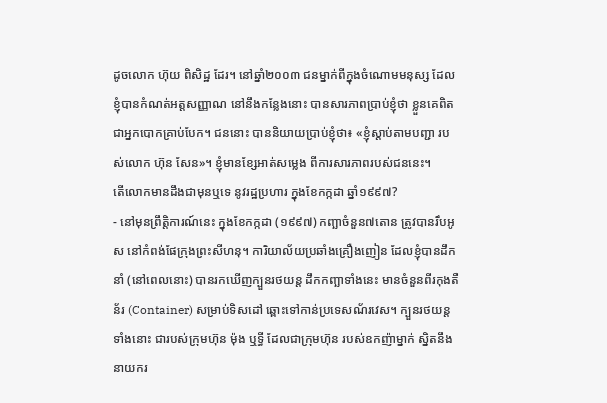ដូចលោក ហ៊ុយ ពិសិដ្ឋ ដែរ។ នៅឆ្នាំ២០០៣ ជនម្នាក់ពីក្នុងចំណោមមនុស្ស ដែលខ្ញុំបានកំណត់អត្តសញ្ញាណ នៅនឹងកន្លែងនោះ បានសារភាពប្រាប់ខ្ញុំថា ខ្លួនគេពិតជាអ្នកបោកគ្រាប់បែក។ ជននោះ បាននិយាយប្រាប់ខ្ញុំថា៖ «ខ្ញុំស្ដាប់តាមបញ្ជា របស់លោក ហ៊ុន សែន»។ ខ្ញុំមានខ្សែអាត់សម្លេង ពីការសារភាពរបស់ជននេះ។
តើលោកមានដឹងជាមុនឬទេ នូវរដ្ឋប្រហារ ក្នុងខែកក្កដា ឆ្នាំ១៩៩៧?
- នៅមុនព្រឹត្តិការណ៍នេះ ក្នុងខែកក្កដា (១៩៩៧) កញ្ឆាចំនួន៧តោន ត្រូវបានរឹបអូស នៅកំពង់ផែក្រុងព្រះសីហនុ។ ការិយាល័យប្រឆាំងគ្រឿងញៀន ដែលខ្ញុំបានដឹកនាំ (នៅពេលនោះ) បានរកឃើញក្បួនរថយន្ដ ដឹកកញ្ឆាទាំងនេះ មានចំនួនពីរកុងតឺន័រ (Container) សម្រាប់ទិសដៅ ឆ្ពោះទៅកាន់ប្រទេសណ័រវេស។ ក្បួនរថយន្ដទាំងនោះ ជារបស់ក្រុមហ៊ុន ម៉ុង ឬទ្ធី ដែលជាក្រុមហ៊ុន របស់ឧកញ៉ាម្នាក់ ស្និតនឹងនាយករ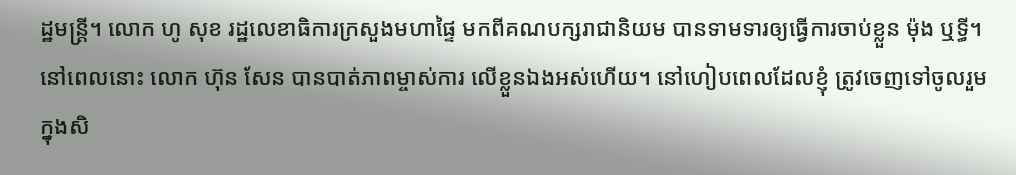ដ្ឋមន្ត្រី។ លោក ហូ សុខ រដ្ឋលេខាធិការក្រសួងមហាផ្ទៃ មកពីគណបក្សរាជានិយម បានទាមទារឲ្យធ្វើការចាប់ខ្លួន ម៉ុង ឬទ្ធី។ នៅពេលនោះ លោក ហ៊ុន សែន បានបាត់ភាពម្ចាស់ការ លើខ្លួនឯងអស់ហើយ។ នៅហៀបពេលដែលខ្ញុំ ត្រូវចេញទៅចូលរួមក្នុងសិ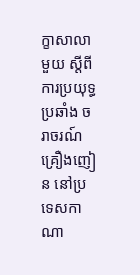ក្ខាសាលាមួយ ស្ដីពីការប្រយុទ្ធប្រឆាំង ចរាចរណ៍គ្រឿងញៀន នៅប្រទេសកាណា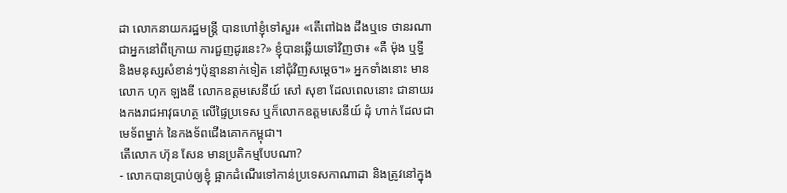ដា លោកនាយករដ្ឋមន្ត្រី បានហៅខ្ញុំទៅសួរ៖ «តើពៅឯង ដឹងឬទេ ថានរណាជាអ្នកនៅពីក្រោយ ការជួញដូរនេះ?» ខ្ញុំបានឆ្លើយទៅវិញថា៖ «គឺ ម៉ុង ឬទ្ធី និងមនុស្សសំខាន់ៗប៉ុន្មាននាក់ទៀត នៅជុំវិញសម្ដេច។» អ្នកទាំងនោះ មានលោក ហុក ឡងឌី លោកឧត្តមសេនីយ៍ សៅ សុខា ដែលពេលនោះ ជានាយរងកងរាជអាវុធហត្ថ លើផ្ទៃប្រទេស ឬក៏លោកឧត្តមសេនីយ៍ ដុំ ហាក់ ដែលជាមេទ័ពម្នាក់ នៃកងទ័ពជើងគោកកម្ពុជា។
តើលោក ហ៊ុន សែន មានប្រតិកម្មបែបណា?
- លោកបានប្រាប់ឲ្យខ្ញុំ ផ្អាកដំណើរទៅកាន់ប្រទេសកាណាដា និងត្រូវនៅក្នុង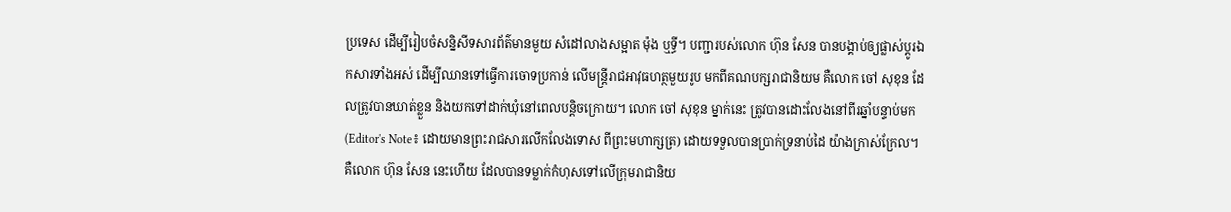ប្រទេស ដើម្បីរៀបចំសន្និសីទសារព័ត៌មានមួយ សំដៅលាងសម្អាត ម៉ុង ឬទ្ធី។ បញ្ជារបស់លោក ហ៊ុន សែន បានបង្គាប់ឲ្យផ្លាស់ប្ដូរឯកសារទាំងអស់ ដើម្បីឈានទៅធ្វើការចោទប្រកាន់ លើមន្ត្រីរាជអាវុធហត្ថមួយរូប មកពីគណបក្សរាជានិយម គឺលោក ចៅ សុខុន ដែលត្រូវបានឃាត់ខ្លួន និងយកទៅដាក់ឃុំនៅពេលបន្តិចក្រោយ។ លោក ចៅ សុខុន ម្នាក់នេះ ត្រូវបានដោះលែងនៅពីរឆ្នាំបន្ទាប់មក (Editor's Note៖ ដោយមានព្រះរាជសារលើកលែងទោស ពីព្រះមហាក្សត្រ) ដោយទទួលបានប្រាក់ទ្រនាប់ដៃ យ៉ាងក្រាស់ក្រែល។ គឺលោក ហ៊ុន សែន នេះហើយ ដែលបានទម្លាក់កំហុសទៅលើក្រុមរាជានិយ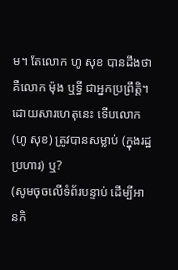ម។ តែលោក ហូ សុខ បានដឹងថា គឺលោក ម៉ុង ឬទ្ធី ជាអ្នកប្រព្រឹត្តិ។
ដោយសារហេតុនេះ ទើបលោក (ហូ សុខ) ត្រូវបានសម្លាប់ (ក្នុងរដ្ឋប្រហារ) ឬ?
(សូមចុចលើទំព័របន្ទាប់ ដើម្បីអានកិ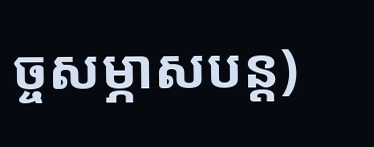ច្ចសម្ភាសបន្ត)